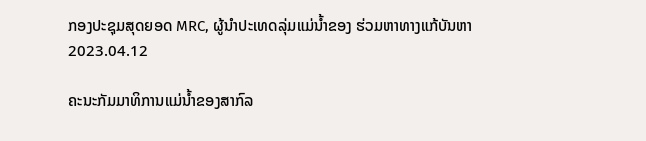ກອງປະຊຸມສຸດຍອດ MRC, ຜູ້ນຳປະເທດລຸ່ມແມ່ນ້ຳຂອງ ຮ່ວມຫາທາງແກ້ບັນຫາ
2023.04.12

ຄະນະກັມມາທິການແມ່ນ້ຳຂອງສາກົລ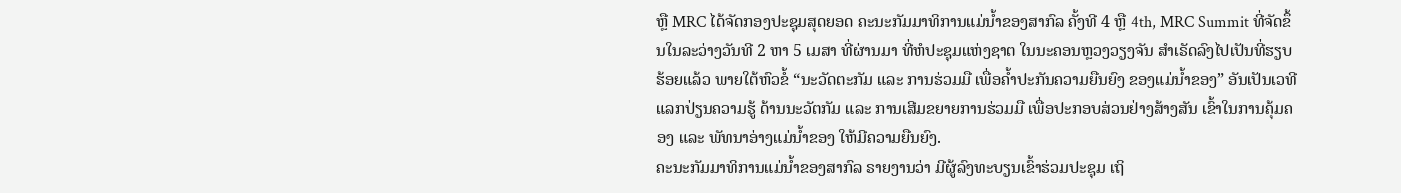ຫຼື MRC ໄດ້ຈັດກອງປະຊຸມສຸດຍອດ ຄະນະກັມມາທິການແມ່ນ້ຳຂອງສາກົລ ຄັ້ງທີ 4 ຫຼື 4th, MRC Summit ທີ່ຈັດຂຶ້ນໃນລະວ່າງວັນທີ 2 ຫາ 5 ເມສາ ທີ່ຜ່ານມາ ທີ່ຫໍປະຊຸມແຫ່ງຊາຕ ໃນນະຄອນຫຼວງວຽງຈັນ ສຳເຣັດລົງໄປເປັນທີ່ຮຽບຮ້ອຍແລ້ວ ພາຍໃຕ້ຫົວຂໍ້ “ນະວັດຕະກັມ ແລະ ການຮ່ວມມື ເພື່ອຄໍ້າປະກັນຄວາມຍືນຍົງ ຂອງແມ່ນໍ້າຂອງ” ອັນເປັນເວທີແລກປ່ຽນຄວາມຮູ້ ດ້ານນະວັຕກັມ ແລະ ການເສີມຂຍາຍການຮ່ວມມື ເພື່ອປະກອບສ່ວນຢ່າງສ້າງສັນ ເຂົ້າໃນການຄຸ້ມຄອງ ແລະ ພັທນາອ່າງແມ່ນ້ຳຂອງ ໃຫ້ມີຄວາມຍືນຍົງ.
ຄະນະກັມມາທິການແມ່ນ້ຳຂອງສາກົລ ຣາຍງານວ່າ ມີຜູ້ລົງທະບຽນເຂົ້າຮ່ວມປະຊຸມ ເຖິ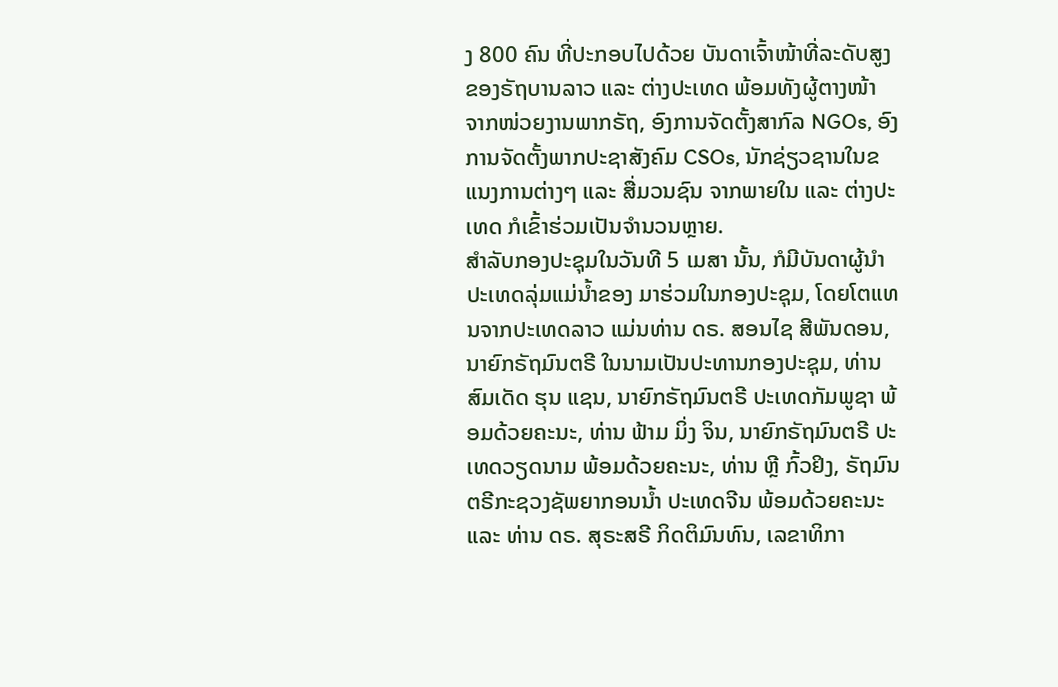ງ 800 ຄົນ ທີ່ປະກອບໄປດ້ວຍ ບັນດາເຈົ້າໜ້າທີ່ລະດັບສູງ ຂອງຣັຖບານລາວ ແລະ ຕ່າງປະເທດ ພ້ອມທັງຜູ້ຕາງໜ້າ ຈາກໜ່ວຍງານພາກຣັຖ, ອົງການຈັດຕັ້ງສາກົລ NGOs, ອົງການຈັດຕັ້ງພາກປະຊາສັງຄົມ CSOs, ນັກຊ່ຽວຊານໃນຂແນງການຕ່າງໆ ແລະ ສື່ມວນຊົນ ຈາກພາຍໃນ ແລະ ຕ່າງປະເທດ ກໍເຂົ້າຮ່ວມເປັນຈຳນວນຫຼາຍ.
ສຳລັບກອງປະຊຸມໃນວັນທີ 5 ເມສາ ນັ້ນ, ກໍມີບັນດາຜູ້ນຳປະເທດລຸ່ມແມ່ນ້ຳຂອງ ມາຮ່ວມໃນກອງປະຊຸມ, ໂດຍໂຕແທນຈາກປະເທດລາວ ແມ່ນທ່ານ ດຣ. ສອນໄຊ ສີພັນດອນ, ນາຍົກຣັຖມົນຕຣີ ໃນນາມເປັນປະທານກອງປະຊຸມ, ທ່ານ ສົມເດັດ ຮຸນ ແຊນ, ນາຍົກຣັຖມົນຕຣີ ປະເທດກັມພູຊາ ພ້ອມດ້ວຍຄະນະ, ທ່ານ ຟ້າມ ມິ່ງ ຈິນ, ນາຍົກຣັຖມົນຕຣີ ປະເທດວຽດນາມ ພ້ອມດ້ວຍຄະນະ, ທ່ານ ຫຼີ ກົ້ວຢິງ, ຣັຖມົນຕຣີກະຊວງຊັພຍາກອນນ້ຳ ປະເທດຈີນ ພ້ອມດ້ວຍຄະນະ ແລະ ທ່ານ ດຣ. ສຸຣະສຣີ ກິດຕິມົນທົນ, ເລຂາທິກາ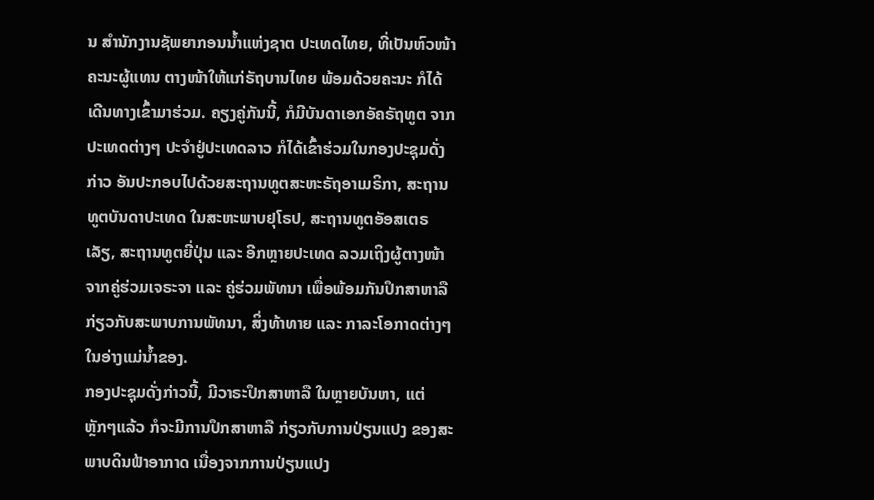ນ ສຳນັກງານຊັພຍາກອນນ້ຳແຫ່ງຊາຕ ປະເທດໄທຍ, ທີ່ເປັນຫົວໜ້າຄະນະຜູ້ແທນ ຕາງໜ້າໃຫ້ແກ່ຣັຖບານໄທຍ ພ້ອມດ້ວຍຄະນະ ກໍໄດ້ເດີນທາງເຂົ້າມາຮ່ວມ. ຄຽງຄູ່ກັນນີ້, ກໍມີບັນດາເອກອັຄຣັຖທູຕ ຈາກປະເທດຕ່າງໆ ປະຈຳຢູ່ປະເທດລາວ ກໍໄດ້ເຂົ້າຮ່ວມໃນກອງປະຊຸມດັ່ງກ່າວ ອັນປະກອບໄປດ້ວຍສະຖານທູຕສະຫະຣັຖອາເມຣິກາ, ສະຖານທູຕບັນດາປະເທດ ໃນສະຫະພາບຢຸໂຣປ, ສະຖານທູຕອັອສເຕຣເລັຽ, ສະຖານທູຕຍີ່ປຸ່ນ ແລະ ອີກຫຼາຍປະເທດ ລວມເຖິງຜູ້ຕາງໜ້າ ຈາກຄູ່ຮ່ວມເຈຣະຈາ ແລະ ຄູ່ຮ່ວມພັທນາ ເພື່ອພ້ອມກັນປຶກສາຫາລື ກ່ຽວກັບສະພາບການພັທນາ, ສິ່ງທ້າທາຍ ແລະ ກາລະໂອກາດຕ່າງໆ ໃນອ່າງແມ່ນ້ຳຂອງ.
ກອງປະຊຸມດັ່ງກ່າວນີ້, ມີວາຣະປຶກສາຫາລື ໃນຫຼາຍບັນຫາ, ແຕ່ຫຼັກໆແລ້ວ ກໍຈະມີການປຶກສາຫາລື ກ່ຽວກັບການປ່ຽນແປງ ຂອງສະພາບດິນຟ້າອາກາດ ເນື່ອງຈາກການປ່ຽນແປງ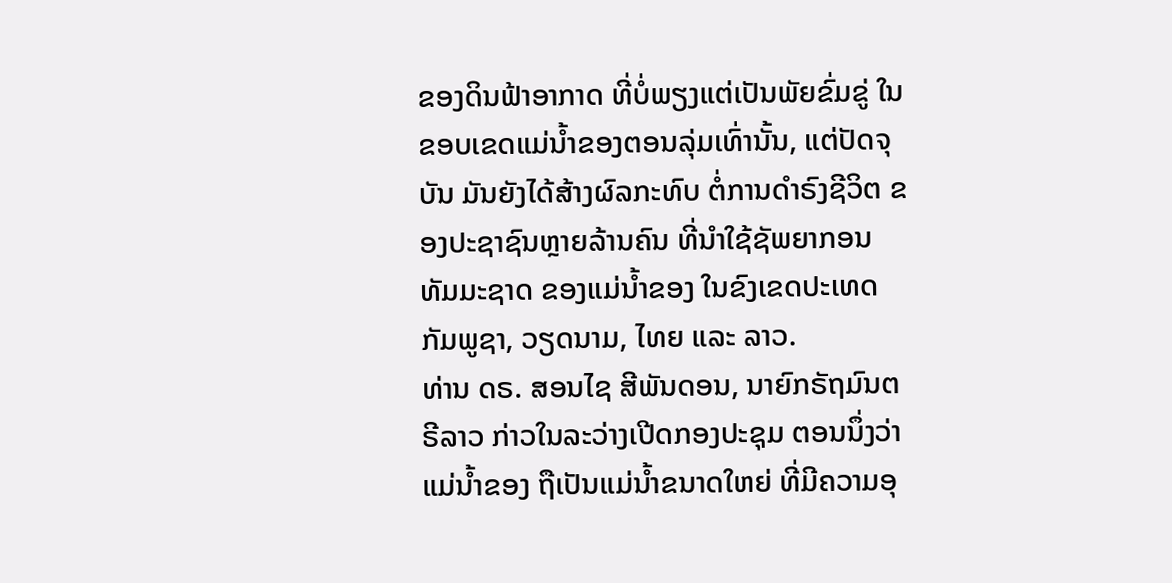ຂອງດິນຟ້າອາກາດ ທີ່ບໍ່ພຽງແຕ່ເປັນພັຍຂົ່ມຂູ່ ໃນຂອບເຂດແມ່ນ້ຳຂອງຕອນລຸ່ມເທົ່ານັ້ນ, ແຕ່ປັດຈຸບັນ ມັນຍັງໄດ້ສ້າງຜົລກະທົບ ຕໍ່ການດຳຣົງຊີວິຕ ຂອງປະຊາຊົນຫຼາຍລ້ານຄົນ ທີ່ນຳໃຊ້ຊັພຍາກອນທັມມະຊາດ ຂອງແມ່ນ້ຳຂອງ ໃນຂົງເຂດປະເທດກັມພູຊາ, ວຽດນາມ, ໄທຍ ແລະ ລາວ.
ທ່ານ ດຣ. ສອນໄຊ ສີພັນດອນ, ນາຍົກຣັຖມົນຕຣີລາວ ກ່າວໃນລະວ່າງເປີດກອງປະຊຸມ ຕອນນຶ່ງວ່າ ແມ່ນ້ຳຂອງ ຖືເປັນແມ່ນ້ຳຂນາດໃຫຍ່ ທີ່ມີຄວາມອຸ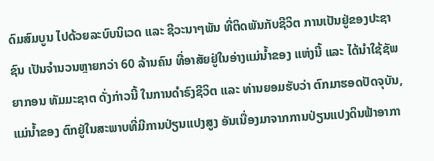ດົມສົມບູນ ໄປດ້ວຍລະບົບນິເວດ ແລະ ຊີວະນາໆພັນ ທີ່ຕິດພັນກັບຊີວິຕ ການເປັນຢູ່ຂອງປະຊາຊົນ ເປັນຈຳນວນຫຼາຍກວ່າ 60 ລ້ານຄົນ ທີ່ອາສັຍຢູ່ໃນອ່າງແມ່ນ້ຳຂອງ ແຫ່ງນີ້ ແລະ ໄດ້ນຳໃຊ້ຊັພຍາກອນ ທັມມະຊາຕ ດັ່ງກ່າວນີ້ ໃນການດຳຣົງຊີວິຕ ແລະ ທ່ານຍອມຮັບວ່າ ຕົກມາຮອດປັດຈຸບັນ, ແມ່ນ້ຳຂອງ ຕົກຢູ່ໃນສະພາບທີ່ມີການປ່ຽນແປງສູງ ອັນເນື່ອງມາຈາກການປ່ຽນແປງດິນຟ້າອາກາ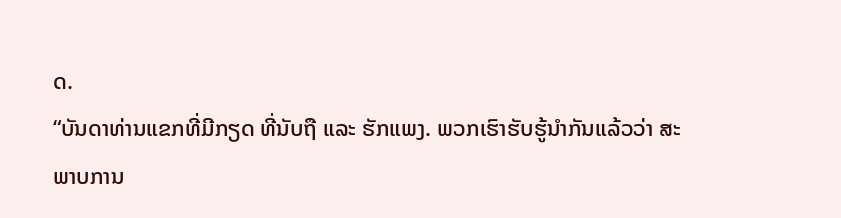ດ.
“ບັນດາທ່ານແຂກທີ່ມີກຽດ ທີ່ນັບຖື ແລະ ຮັກແພງ. ພວກເຮົາຮັບຮູ້ນຳກັນແລ້ວວ່າ ສະພາບການ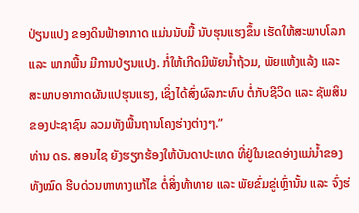ປ່ຽນແປງ ຂອງດິນຟ້າອາກາດ ແມ່ນນັບມື້ ນັບຮຸນແຮງຂຶ້ນ ເຮັດໃຫ້ສະພາບໂລກ ແລະ ພາກພື້ນ ມີການປ່ຽນແປງ. ກໍ່ໃຫ້ເກີດມີພັຍນ້ຳຖ້ວມ, ພັຍແຫ້ງແລ້ງ ແລະ ສະພາບອາກາດຜັນແປຮຸນແຮງ, ເຊິ່ງໄດ້ສົ່ງຜົລກະທົບ ຕໍ່ກັບຊີວິດ ແລະ ຊັພສິນ ຂອງປະຊາຊົນ ລວມທັງພື້ນຖານໂຄງຮ່າງຕ່າງໆ.”
ທ່ານ ດຣ. ສອນໄຊ ຍັງຮຽກຮ້ອງໃຫ້ບັນດາປະເທດ ທີ່ຢູ່ໃນເຂດອ່າງແມ່ນ້ຳຂອງທັງໝົດ ຮີບດ່ວນຫາທາງແກ້ໄຂ ຕໍ່ສິ່ງທ້າທາຍ ແລະ ພັຍຂົ່ມຂູ່ເຫຼົ່ານັ້ນ ແລະ ຈົ່ງຮ່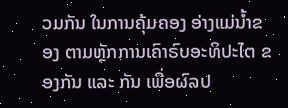ວມກັນ ໃນການຄຸ້ມຄອງ ອ່າງແມ່ນ້ຳຂອງ ຕາມຫຼັກການເຄົາຣົບອະທິປະໄຕ ຂອງກັນ ແລະ ກັນ ເພື່ອຜົລປ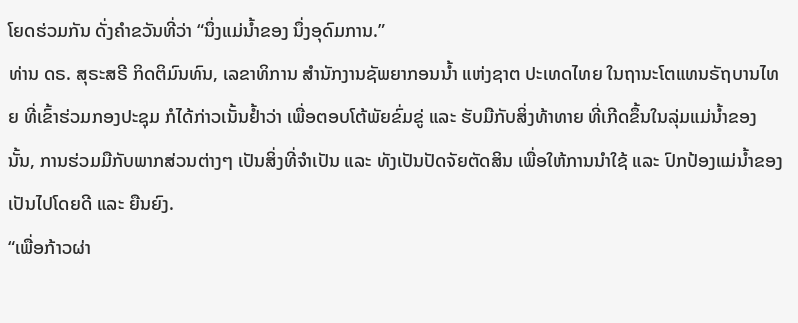ໂຍດຮ່ວມກັນ ດັ່ງຄຳຂວັນທີ່ວ່າ “ນຶ່ງແມ່ນ້ຳຂອງ ນຶ່ງອຸດົມການ.”
ທ່ານ ດຣ. ສຸຣະສຣີ ກິດຕິມົນທົນ, ເລຂາທິການ ສຳນັກງານຊັພຍາກອນນ້ຳ ແຫ່ງຊາຕ ປະເທດໄທຍ ໃນຖານະໂຕແທນຣັຖບານໄທຍ ທີ່ເຂົ້າຮ່ວມກອງປະຊຸມ ກໍໄດ້ກ່າວເນັ້ນຢ້ຳວ່າ ເພື່ອຕອບໂຕ້ພັຍຂົ່ມຂູ່ ແລະ ຮັບມືກັບສິ່ງທ້າທາຍ ທີ່ເກີດຂຶ້ນໃນລຸ່ມແມ່ນ້ຳຂອງ ນັ້ນ, ການຮ່ວມມືກັບພາກສ່ວນຕ່າງໆ ເປັນສິ່ງທີ່ຈຳເປັນ ແລະ ທັງເປັນປັດຈັຍຕັດສິນ ເພື່ອໃຫ້ການນຳໃຊ້ ແລະ ປົກປ້ອງແມ່ນ້ຳຂອງ ເປັນໄປໂດຍດີ ແລະ ຍືນຍົງ.
“ເພື່ອກ້າວຜ່າ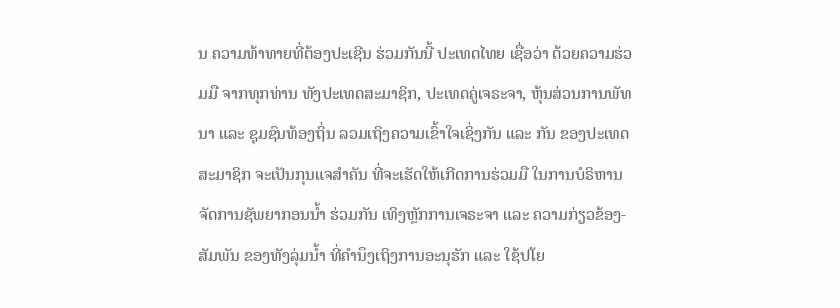ນ ຄວາມທ້າທາຍທີ່ຕ້ອງປະເຊີນ ຮ່ວມກັນນີ້ ປະເທດໄທຍ ເຊື່ອວ່າ ດ້ວຍຄວາມຮ່ວມມື ຈາກທຸກທ່ານ ທັງປະເທດສະມາຊິກ, ປະເທດຄູ່ເຈຣະຈາ, ຫຸ້ນສ່ວນການພັທນາ ແລະ ຊຸມຊົນທ້ອງຖິ່ນ ລວມເຖິງຄວາມເຂົ້າໃຈເຊິ່ງກັນ ແລະ ກັນ ຂອງປະເທດສະມາຊິກ ຈະເປັນກຸນແຈສຳຄັນ ທີ່ຈະເຮັດໃຫ້ເກີດການຮ່ວມມື ໃນການບໍຣິຫານຈັດການຊັພຍາກອນນ້ຳ ຮ່ວມກັນ ເທິງຫຼັກການເຈຣະຈາ ແລະ ຄວາມກ່ຽວຂ້ອງ-ສັມພັນ ຂອງທັງລຸ່ມນ້ຳ ທີ່ຄຳນຶງເຖິງການອະນຸຮັກ ແລະ ໃຊ້ປໂຍ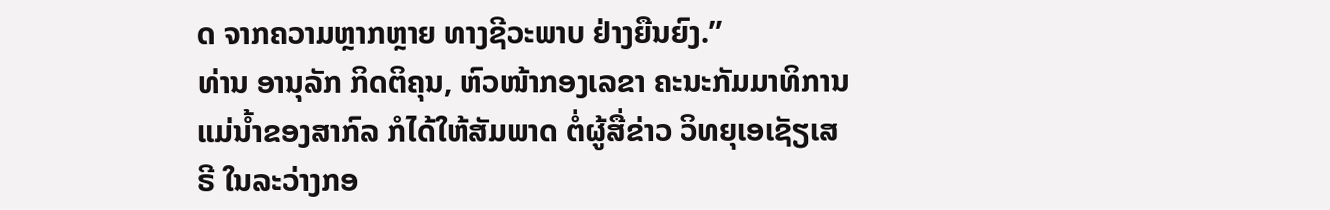ດ ຈາກຄວາມຫຼາກຫຼາຍ ທາງຊີວະພາບ ຢ່າງຍືນຍົງ.”
ທ່ານ ອານຸລັກ ກິດຕິຄຸນ, ຫົວໜ້າກອງເລຂາ ຄະນະກັມມາທິການແມ່ນ້ຳຂອງສາກົລ ກໍໄດ້ໃຫ້ສັມພາດ ຕໍ່ຜູ້ສື່ຂ່າວ ວິທຍຸເອເຊັຽເສຣີ ໃນລະວ່າງກອ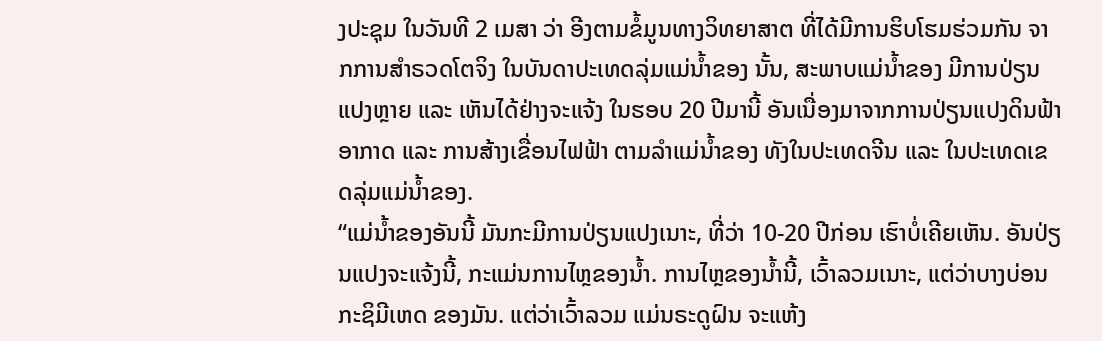ງປະຊຸມ ໃນວັນທີ 2 ເມສາ ວ່າ ອີງຕາມຂໍ້ມູນທາງວິທຍາສາຕ ທີ່ໄດ້ມີການຮິບໂຮມຮ່ວມກັນ ຈາກການສຳຣວດໂຕຈິງ ໃນບັນດາປະເທດລຸ່ມແມ່ນ້ຳຂອງ ນັ້ນ, ສະພາບແມ່ນ້ຳຂອງ ມີການປ່ຽນແປງຫຼາຍ ແລະ ເຫັນໄດ້ຢ່າງຈະແຈ້ງ ໃນຮອບ 20 ປີມານີ້ ອັນເນື່ອງມາຈາກການປ່ຽນແປງດິນຟ້າອາກາດ ແລະ ການສ້າງເຂື່ອນໄຟຟ້າ ຕາມລຳແມ່ນ້ຳຂອງ ທັງໃນປະເທດຈີນ ແລະ ໃນປະເທດເຂດລຸ່ມແມ່ນ້ຳຂອງ.
“ແມ່ນ້ຳຂອງອັນນີ້ ມັນກະມີການປ່ຽນແປງເນາະ, ທີ່ວ່າ 10-20 ປີກ່ອນ ເຮົາບໍ່ເຄີຍເຫັນ. ອັນປ່ຽນແປງຈະແຈ້ງນີ້, ກະແມ່ນການໄຫຼຂອງນ້ຳ. ການໄຫຼຂອງນ້ຳນີ້, ເວົ້າລວມເນາະ, ແຕ່ວ່າບາງບ່ອນ ກະຊິມີເຫດ ຂອງມັນ. ແຕ່ວ່າເວົ້າລວມ ແມ່ນຣະດູຝົນ ຈະແຫ້ງ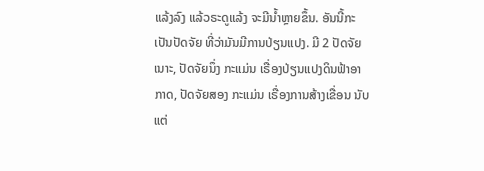ແລ້ງລົງ ແລ້ວຣະດູແລ້ງ ຈະມີນ້ຳຫຼາຍຂຶ້ນ. ອັນນີ້ກະເປັນປັດຈັຍ ທີ່ວ່າມັນມີການປ່ຽນແປງ. ມີ 2 ປັດຈັຍເນາະ, ປັດຈັຍນຶ່ງ ກະແມ່ນ ເຣື່ອງປ່ຽນແປງດິນຟ້າອາກາດ, ປັດຈັຍສອງ ກະແມ່ນ ເຣື່ອງການສ້າງເຂື່ອນ ນັບແຕ່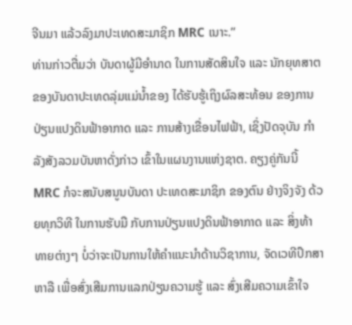ຈີນມາ ແລ້ວລົງມາປະເທດສະມາຊິກ MRC ເນາະ.”
ທ່ານກ່າວຕື່ມວ່າ ບັນດາຜູ້ມີອຳນາດ ໃນການສັດສິນໃຈ ແລະ ນັກຍຸທສາຕ ຂອງບັນດາປະເທດລຸ່ມແມ່ນ້ຳຂອງ ໄດ້ຮັບຮູ້ເຖິງຜົລສະທ້ອນ ຂອງການປ່ຽນແປງດິນຟ້າອາກາດ ແລະ ການສ້າງເຂື່ອນໄຟຟ້າ, ເຊິ່ງປັດຈຸບັນ ກຳລັງສັງລວມບັນຫາດັ່ງກ່າວ ເຂົ້າໃນແຜນງານແຫ່ງຊາຕ. ຄຽງຄູ່ກັນນີ້ MRC ກໍຈະສນັບສນູນບັນດາ ປະເທດສະມາຊິກ ຂອງຕົນ ຢ່າງຈິງຈັງ ດ້ວຍທຸກວິທີ ໃນການຮັບມື ກັບການປ່ຽນແປງດິນຟ້າອາກາດ ແລະ ສິ່ງທ້າທາຍຕ່າງໆ ບໍ່ວ່າຈະເປັນການໃຫ້ຄຳແນະນຳດ້ານວິຊາການ, ຈັດເວທີປຶກສາຫາລື ເພື່ອສົ່ງເສີມການແລກປ່ຽນຄວາມຮູ້ ແລະ ສົ່ງເສີມຄວາມເຂົ້າໃຈ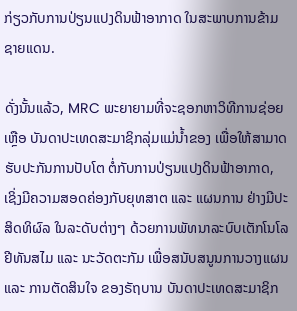ກ່ຽວກັບການປ່ຽນແປງດິນຟ້າອາກາດ ໃນສະພາບການຂ້າມຊາຍແດນ.

ດັ່ງນັ້ນແລ້ວ, MRC ພະຍາຍາມທີ່ຈະຊອກຫາວິທີການຊ່ອຍເຫຼືອ ບັນດາປະເທດສະມາຊິກລຸ່ມແມ່ນ້ຳຂອງ ເພື່ອໃຫ້ສາມາດຮັບປະກັນການປັບໂຕ ຕໍ່ກັບການປ່ຽນແປງດິນຟ້າອາກາດ, ເຊິ່ງມີຄວາມສອດຄ່ອງກັບຍຸທສາຕ ແລະ ແຜນການ ຢ່າງມີປະສິດທິຜົລ ໃນລະດັບຕ່າງໆ ດ້ວຍການພັທນາລະບົບເຕັກໂນໂລຢີທັນສໄມ ແລະ ນະວັດຕະກັມ ເພື່ອສນັບສນູນການວາງແຜນ ແລະ ການຕັດສິນໃຈ ຂອງຣັຖບານ ບັນດາປະເທດສະມາຊິກ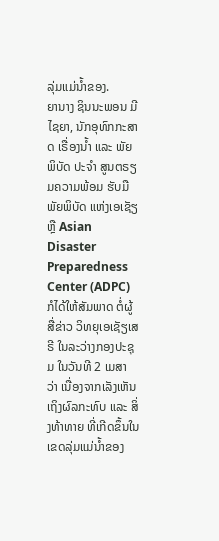ລຸ່ມແມ່ນ້ຳຂອງ.
ຍານາງ ຊິນນະພອນ ມີໄຊຍາ, ນັກອຸທົກກະສາດ ເຣື່ອງນ້ຳ ແລະ ພັຍພິບັດ ປະຈຳ ສູນຕຣຽມຄວາມພ້ອມ ຮັບມືພັຍພິບັດ ແຫ່ງເອເຊັຽ ຫຼື Asian Disaster Preparedness Center (ADPC) ກໍໄດ້ໃຫ້ສັມພາດ ຕໍ່ຜູ້ສື່ຂ່າວ ວິທຍຸເອເຊັຽເສຣີ ໃນລະວ່າງກອງປະຊຸມ ໃນວັນທີ 2 ເມສາ ວ່າ ເນື່ອງຈາກເລັງເຫັນເຖິງຜົລກະທົບ ແລະ ສິ່ງທ້າທາຍ ທີ່ເກີດຂຶ້ນໃນເຂດລຸ່ມແມ່ນ້ຳຂອງ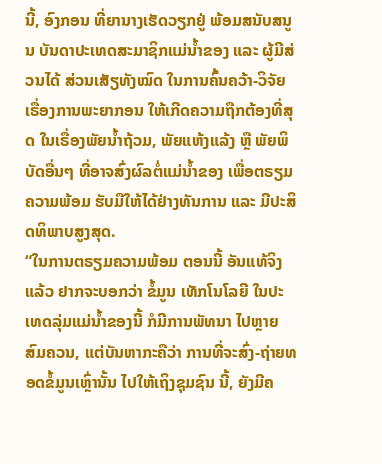ນີ້, ອົງກອນ ທີ່ຍານາງເຮັດວຽກຢູ່ ພ້ອມສນັບສນູນ ບັນດາປະເທດສະມາຊິກແມ່ນ້ຳຂອງ ແລະ ຜູ້ມີສ່ວນໄດ້ ສ່ວນເສັຽທັງໝົດ ໃນການຄົ້ນຄວ້າ-ວິຈັຍ ເຣື່ອງການພະຍາກອນ ໃຫ້ເກີດຄວາມຖືກຕ້ອງທີ່ສຸດ ໃນເຣື່ອງພັຍນ້ຳຖ້ວມ, ພັຍແຫ້ງແລ້ງ ຫຼື ພັຍພິບັດອື່ນໆ ທີ່ອາຈສົ່ງຜົລຕໍ່ແມ່ນ້ຳຂອງ ເພື່ອຕຣຽມຄວາມພ້ອມ ຮັບມືໃຫ້ໄດ້ຢ່າງທັນການ ແລະ ມີປະສິດທິພາບສູງສຸດ.
“ໃນການຕຣຽມຄວາມພ້ອມ ຕອນນີ້ ອັນແທ້ຈິງແລ້ວ ຢາກຈະບອກວ່າ ຂໍ້ມູນ ເທັກໂນໂລຍີ ໃນປະເທດລຸ່ມແມ່ນ້ຳຂອງນີ້ ກໍມີການພັທນາ ໄປຫຼາຍສົມຄວນ, ແຕ່ບັນຫາກະຄືວ່າ ການທີ່ຈະສົ່ງ-ຖ່າຍທອດຂໍ້ມູນເຫຼົ່ານັ້ນ ໄປໃຫ້ເຖິງຊຸມຊົນ ນີ້, ຍັງມີຄ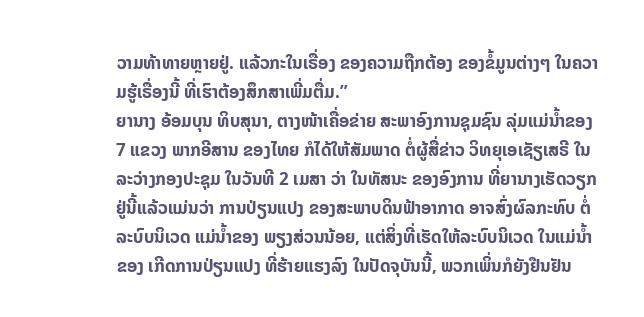ວາມທ້າທາຍຫຼາຍຢູ່. ແລ້ວກະໃນເຣື່ອງ ຂອງຄວາມຖືກຕ້ອງ ຂອງຂໍ້ມູນຕ່າງໆ ໃນຄວາມຮູ້ເຣື່ອງນີ້ ທີ່ເຮົາຕ້ອງສຶກສາເພີ່ມຕື່ມ.”
ຍານາງ ອ້ອມບຸນ ທິບສຸນາ, ຕາງໜ້າເຄື່ອຂ່າຍ ສະພາອົງການຊຸມຊົນ ລຸ່ມແມ່ນ້ຳຂອງ 7 ແຂວງ ພາກອີສານ ຂອງໄທຍ ກໍໄດ້ໃຫ້ສັມພາດ ຕໍ່ຜູ້ສື່ຂ່າວ ວິທຍຸເອເຊັຽເສຣີ ໃນລະວ່າງກອງປະຊຸມ ໃນວັນທີ 2 ເມສາ ວ່າ ໃນທັສນະ ຂອງອົງການ ທີ່ຍານາງເຮັດວຽກຢູ່ນີ້ແລ້ວແມ່ນວ່າ ການປ່ຽນແປງ ຂອງສະພາບດິນຟ້າອາກາດ ອາຈສົ່ງຜົລກະທົບ ຕໍ່ລະບົບນິເວດ ແມ່ນ້ຳຂອງ ພຽງສ່ວນນ້ອຍ, ແຕ່ສິ່ງທີ່ເຮັດໃຫ້ລະບົບນິເວດ ໃນແມ່ນ້ຳຂອງ ເກີດການປ່ຽນແປງ ທີ່ຮ້າຍແຮງລົງ ໃນປັດຈຸບັນນີ້, ພວກເພິ່ນກໍຍັງຢືນຢັນ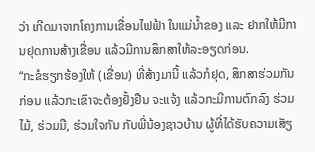ວ່າ ເກີດມາຈາກໂຄງການເຂື່ອນໄຟຟ້າ ໃນແມ່ນ້ຳຂອງ ແລະ ຢາກໃຫ້ມີການຢຸດການສ້າງເຂື່ອນ ແລ້ວມີການສຶກສາໃຫ້ລະອຽດກ່ອນ.
“ກະຂໍຮຽກຮ້ອງໃຫ້ (ເຂື່ອນ) ທີ່ສ້າງມານີ້ ແລ້ວກໍຢຸດ, ສຶກສາຮ່ວມກັນກ່ອນ ແລ້ວກະເຂົາຈະຕ້ອງຢັ້ງຢືນ ຈະແຈ້ງ ແລ້ວກະມີການຕົກລົງ ຮ່ວມໄມ້, ຮ່ວມມື, ຮ່ວມໃຈກັນ ກັບພີ່ນ້ອງຊາວບ້ານ ຜູ້ທີ່ໄດ້ຮັບຄວາມເສັຽ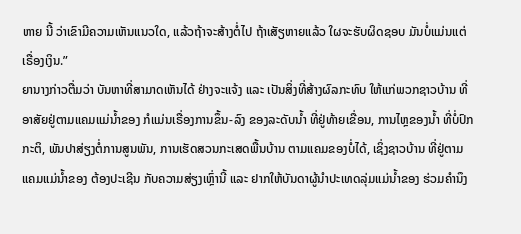ຫາຍ ນີ້ ວ່າເຂົາມີຄວາມເຫັນແນວໃດ, ແລ້ວຖ້າຈະສ້າງຕໍ່ໄປ ຖ້າເສັຽຫາຍແລ້ວ ໃຜຈະຮັບຜິດຊອບ ມັນບໍ່ແມ່ນແຕ່ເຣື່ອງເງິນ.”
ຍານາງກ່າວຕື່ມວ່າ ບັນຫາທີ່ສາມາດເຫັນໄດ້ ຢ່າງຈະແຈ້ງ ແລະ ເປັນສິ່ງທີ່ສ້າງຜົລກະທົບ ໃຫ້ແກ່ພວກຊາວບ້ານ ທີ່ອາສັຍຢູ່ຕາມແຄມແມ່ນ້ຳຂອງ ກໍແມ່ນເຣື່ອງການຂຶ້ນ-ລົງ ຂອງລະດັບນ້ຳ ທີ່ຢູ່ທ້າຍເຂື່ອນ, ການໄຫຼຂອງນ້ຳ ທີ່ບໍ່ປົກກະຕິ, ພັນປາສ່ຽງຕໍ່ການສູນພັນ, ການເຮັດສວນກະເສດພື້ນບ້ານ ຕາມແຄມຂອງບໍ່ໄດ້, ເຊິ່ງຊາວບ້ານ ທີ່ຢູ່ຕາມແຄມແມ່ນ້ຳຂອງ ຕ້ອງປະເຊີນ ກັບຄວາມສ່ຽງເຫຼົ່ານີ້ ແລະ ຢາກໃຫ້ບັນດາຜູ້ນຳປະເທດລຸ່ມແມ່ນ້ຳຂອງ ຮ່ວມຄຳນຶງ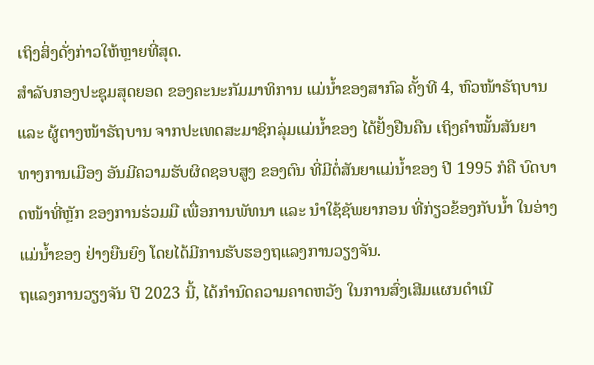ເຖິງສິ່ງດັ່ງກ່າວໃຫ້ຫຼາຍທີ່ສຸດ.
ສຳລັບກອງປະຊຸມສຸດຍອດ ຂອງຄະນະກັມມາທິການ ແມ່ນ້ຳຂອງສາກົລ ຄັ້ງທີ 4, ຫົວໜ້າຣັຖບານ ແລະ ຜູ້ຕາງໜ້າຣັຖບານ ຈາກປະເທດສະມາຊິກລຸ່ມແມ່ນ້ຳຂອງ ໄດ້ຢັ້ງຢືນຄືນ ເຖິງຄຳໝັ້ນສັນຍາ ທາງການເມືອງ ອັນມີຄວາມຮັບຜິດຊອບສູງ ຂອງຕົນ ທີ່ມີຕໍ່ສັນຍາແມ່ນ້ຳຂອງ ປີ 1995 ກໍຄື ບົດບາດໜ້າທີ່ຫຼັກ ຂອງການຮ່ວມມື ເພື່ອການພັທນາ ແລະ ນຳໃຊ້ຊັພຍາກອນ ທີ່ກ່ຽວຂ້ອງກັບນ້ຳ ໃນອ່າງແມ່ນ້ຳຂອງ ຢ່າງຍືນຍົງ ໂດຍໄດ້ມີການຮັບຮອງຖແລງການວຽງຈັນ.
ຖແລງການວຽງຈັນ ປີ 2023 ນີ້, ໄດ້ກຳນົດຄວາມຄາດຫວັງ ໃນການສົ່ງເສີມແຜນດຳເນີ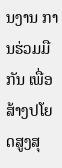ນງານ ການຮ່ວມມືກັນ ເພື່ອສ້າງປໂຍດສູງສຸ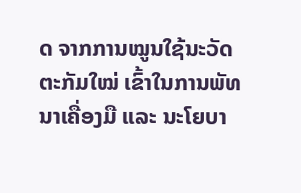ດ ຈາກການໝູນໃຊ້ນະວັດຕະກັມໃໝ່ ເຂົ້າໃນການພັທນາເຄື່ອງມື ແລະ ນະໂຍບາ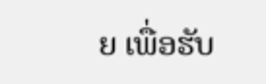ຍ ເພື່ອຮັບ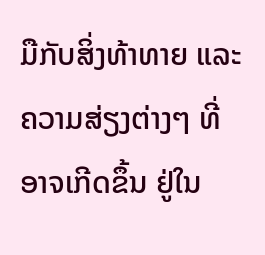ມືກັບສິ່ງທ້າທາຍ ແລະ ຄວາມສ່ຽງຕ່າງໆ ທີ່ອາຈເກີດຂຶ້ນ ຢູ່ໃນ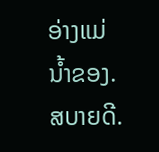ອ່າງແມ່ນ້ຳຂອງ. ສບາຍດີ.